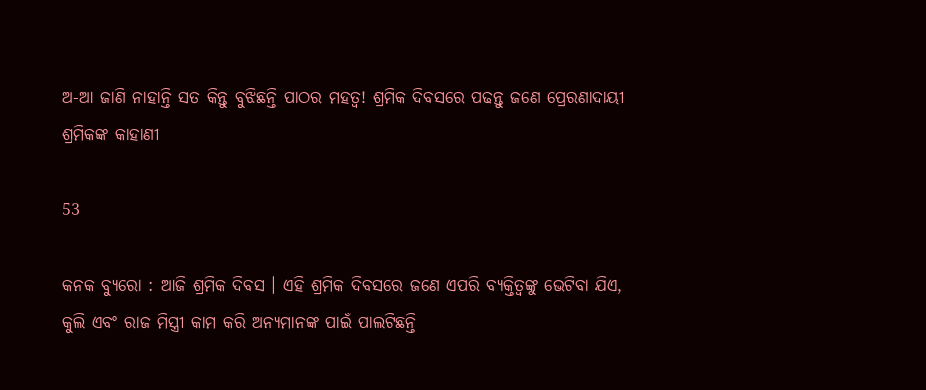ଅ-ଆ ଜାଣି ନାହାନ୍ତି ସତ କିନ୍ତୁ ବୁଝିଛନ୍ତି ପାଠର ମହତ୍ୱ! ଶ୍ରମିକ ଦିବସରେ ପଢନ୍ତୁ ଜଣେ ପ୍ରେରଣାଦାୟୀ ଶ୍ରମିକଙ୍କ କାହାଣୀ

53

କନକ ବ୍ୟୁରୋ : ଆଜି ଶ୍ରମିକ ଦିବସ । ଏହି ଶ୍ରମିକ ଦିବସରେ ଜଣେ ଏପରି ବ୍ୟକ୍ତିତ୍ୱଙ୍କୁ ଭେଟିବା ଯିଏ, କୁଲି ଏବଂ ରାଜ ମିସ୍ତ୍ରୀ କାମ କରି ଅନ୍ୟମାନଙ୍କ ପାଇଁ ପାଲଟିଛନ୍ତି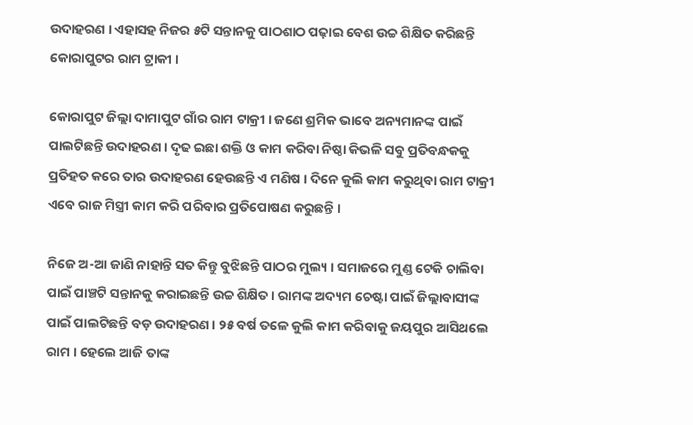ଉଦାହରଣ । ଏହାସହ ନିଜର ୫ଟି ସନ୍ତାନକୁ ପାଠଶାଠ ପଢ଼ାଇ ବେଶ ଉଚ୍ଚ ଶିକ୍ଷିତ କରିଛନ୍ତି କୋରାପୁଟର ରାମ ଟ୍ରାକୀ ।

କୋରାପୁଟ ଜିଲ୍ଲା ଦାମାପୁଟ ଗାଁର ରାମ ଟାକ୍ରୀ । ଜଣେ ଶ୍ରମିକ ଭାବେ ଅନ୍ୟମାନଙ୍କ ପାଇଁ ପାଲଟିଛନ୍ତି ଉଦାହରଣ । ଦୃଢ ଇଛା ଶକ୍ତି ଓ କାମ କରିବା ନିଷ୍ଠା କିଭଳି ସବୁ ପ୍ରତିବନ୍ଧକକୁ ପ୍ରତିହତ କରେ ତାର ଉଦାହରଣ ହେଉଛନ୍ତି ଏ ମଣିଷ । ଦିନେ କୁଲି କାମ କରୁଥିବା ରାମ ଟାକ୍ରୀ ଏବେ ରାଜ ମିସ୍ତ୍ରୀ କାମ କରି ପରିବାର ପ୍ରତିପୋଷଣ କରୁଛନ୍ତି ।

ନିଜେ ଅ-ଆ ଜାଣି ନାହାନ୍ତି ସତ କିନ୍ତୁ ବୁଝିଛନ୍ତି ପାଠର ମୁଲ୍ୟ । ସମାଜରେ ମୁଣ୍ଡ ଟେକି ଚାଲିବା ପାଇଁ ପାଞ୍ଚଟି ସନ୍ତାନକୁ କରାଇଛନ୍ତି ଉଚ୍ଚ ଶିକ୍ଷିତ । ରାମଙ୍କ ଅଦ୍ୟମ ଚେଷ୍ଟା ପାଇଁ ଜିଲ୍ଲାବାସୀଙ୍କ ପାଇଁ ପାଲଟିଛନ୍ତି ବଡ଼ ଉଦାହରଣ । ୨୫ ବର୍ଷ ତଳେ କୁଲି କାମ କରିବାକୁ ଜୟପୁର ଆସିଥଲେ ରାମ । ହେଲେ ଆଜି ତାଙ୍କ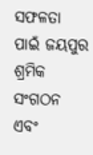ସଫଳତା ପାଇଁ ଜୟପୁର ଶ୍ରମିକ ସଂଗଠନ ଏବଂ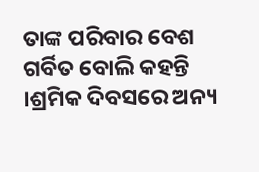ତାଙ୍କ ପରିବାର ବେଶ ଗର୍ବିତ ବୋଲି କହନ୍ତି ।ଶ୍ରମିକ ଦିବସରେ ଅନ୍ୟ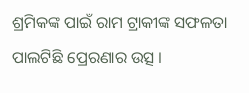ଶ୍ରମିକଙ୍କ ପାଇଁ ରାମ ଟ୍ରାକୀଙ୍କ ସଫଳତା ପାଲଟିଛି ପ୍ରେରଣାର ଉତ୍ସ ।